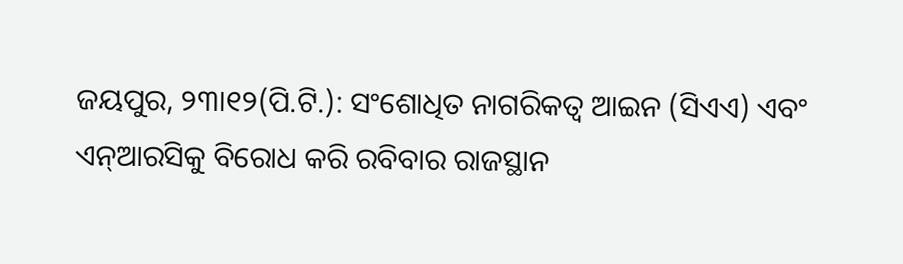ଜୟପୁର, ୨୩ା୧୨(ପି.ଟି.): ସଂଶୋଧିତ ନାଗରିକତ୍ୱ ଆଇନ (ସିଏଏ) ଏବଂ ଏନ୍ଆରସିକୁ ବିରୋଧ କରି ରବିବାର ରାଜସ୍ଥାନ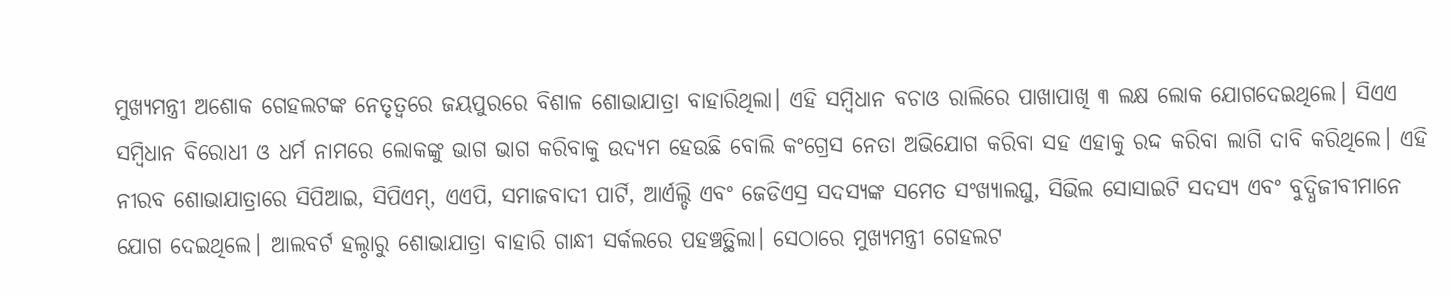ମୁଖ୍ୟମନ୍ତ୍ରୀ ଅଶୋକ ଗେହଲଟଙ୍କ ନେତୃତ୍ୱରେ ଜୟପୁରରେ ବିଶାଳ ଶୋଭାଯାତ୍ରା ବାହାରିଥିଲା। ଏହି ସମ୍ବିଧାନ ବଚାଓ ରାଲିରେ ପାଖାପାଖି ୩ ଲକ୍ଷ ଲୋକ ଯୋଗଦେଇଥିଲେ। ସିଏଏ ସମ୍ବିଧାନ ବିରୋଧୀ ଓ ଧର୍ମ ନାମରେ ଲୋକଙ୍କୁ ଭାଗ ଭାଗ କରିବାକୁ ଉଦ୍ୟମ ହେଉଛି ବୋଲି କଂଗ୍ରେସ ନେତା ଅଭିଯୋଗ କରିବା ସହ ଏହାକୁ ରଦ୍ଦ କରିବା ଲାଗି ଦାବି କରିଥିଲେ। ଏହି ନୀରବ ଶୋଭାଯାତ୍ରାରେ ସିପିଆଇ, ସିପିଏମ୍, ଏଏପି, ସମାଜବାଦୀ ପାର୍ଟି, ଆର୍ଏଲ୍ଡି ଏବଂ ଜେଡିଏସ୍ର ସଦସ୍ୟଙ୍କ ସମେତ ସଂଖ୍ୟାଲଘୁ, ସିଭିଲ ସୋସାଇଟି ସଦସ୍ୟ ଏବଂ ବୁଦ୍ଧିଜୀବୀମାନେ ଯୋଗ ଦେଇଥିଲେ। ଆଲବର୍ଟ ହଲ୍ଠାରୁ ଶୋଭାଯାତ୍ରା ବାହାରି ଗାନ୍ଧୀ ସର୍କଲରେ ପହଞ୍ଚତ୍ଥିଲା। ସେଠାରେ ମୁଖ୍ୟମନ୍ତ୍ରୀ ଗେହଲଟ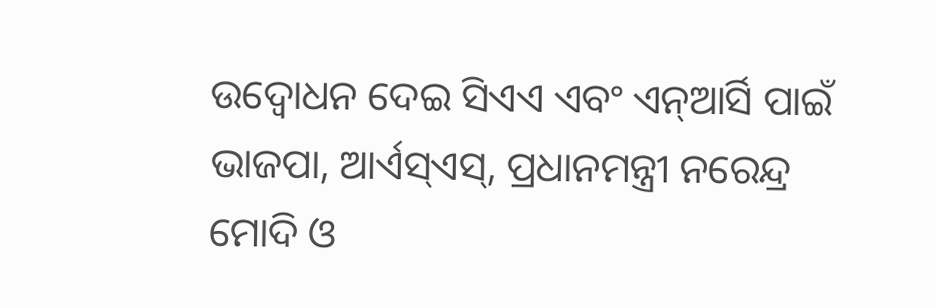ଉଦ୍ବୋଧନ ଦେଇ ସିଏଏ ଏବଂ ଏନ୍ଆର୍ସି ପାଇଁ ଭାଜପା, ଆର୍ଏସ୍ଏସ୍, ପ୍ରଧାନମନ୍ତ୍ରୀ ନରେନ୍ଦ୍ର ମୋଦି ଓ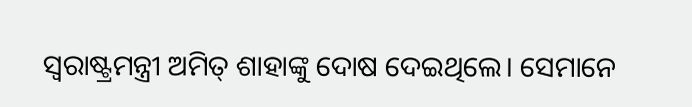ସ୍ବରାଷ୍ଟ୍ରମନ୍ତ୍ରୀ ଅମିତ୍ ଶାହାଙ୍କୁ ଦୋଷ ଦେଇଥିଲେ। ସେମାନେ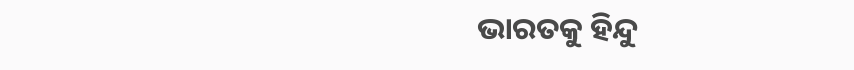ଭାରତକୁ ହିନ୍ଦୁ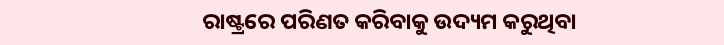ରାଷ୍ଟ୍ରରେ ପରିଣତ କରିବାକୁ ଉଦ୍ୟମ କରୁଥିବା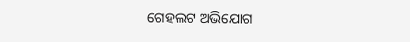ଗେହଲଟ ଅଭିଯୋଗ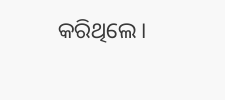କରିଥିଲେ।